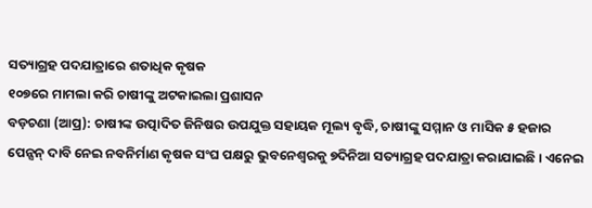ସତ୍ୟାଗ୍ରହ ପଦଯାତ୍ରାରେ ଶତାଧିକ କୃଷକ
୧୦୭ରେ ମାମଲା କରି ଚାଷୀଙ୍କୁ ଅଟକାଇଲା ପ୍ରଶାସନ
ବଡ଼ଚଣା (ଆପ୍ର): ଚାଷୀଙ୍କ ଉତ୍ପାଦିତ ଜିନିଷର ଉପଯୁକ୍ତ ସହାୟକ ମୂଲ୍ୟ ବୃଦ୍ଧି, ଚାଷୀଙ୍କୁ ସମ୍ମାନ ଓ ମାସିକ ୫ ହଜାର ପେନ୍ସନ୍ ଦାବି ନେଇ ନବନିର୍ମାଣ କୃଷକ ସଂଘ ପକ୍ଷରୁ ଭୁବନେଶ୍ୱରକୁ ୭ଦିନିଆ ସତ୍ୟାଗ୍ରହ ପଦଯାତ୍ରା କରାଯାଇଛି । ଏନେଇ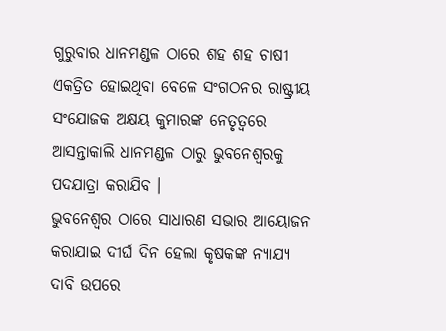ଗୁରୁବାର ଧାନମଣ୍ଡଳ ଠାରେ ଶହ ଶହ ଚାଷୀ ଏକତ୍ରିତ ହୋଇଥିବା ବେଳେ ସଂଗଠନର ରାଷ୍ଟ୍ରୀୟ ସଂଯୋଜକ ଅକ୍ଷୟ କୁମାରଙ୍କ ନେତୃତ୍ୱରେ ଆସନ୍ତାକାଲି ଧାନମଣ୍ଡଳ ଠାରୁ ଭୁବନେଶ୍ୱରକୁ ପଦଯାତ୍ରା କରାଯିବ ।
ଭୁବନେଶ୍ୱର ଠାରେ ସାଧାରଣ ସଭାର ଆୟୋଜନ କରାଯାଇ ଦୀର୍ଘ ଦିନ ହେଲା କୃଷକଙ୍କ ନ୍ୟାଯ୍ୟ ଦାବି ଉପରେ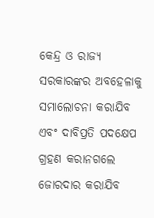କେନ୍ଦ୍ର ଓ ରାଜ୍ୟ ସରକାରଙ୍କର ଅବହେଳାକୁ ସମାଲୋଚନା କରାଯିବ ଏବଂ ଦାବିପ୍ରତି ପଦକ୍ଷେପ ଗ୍ରହଣ କରାନଗଲେ ଜୋରଦାର କରାଯିବ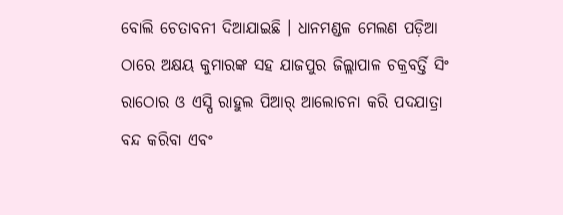ବୋଲି ଚେତାବନୀ ଦିଆଯାଇଛି । ଧାନମଣ୍ଡଳ ମେଲଣ ପଡ଼ିଆ ଠାରେ ଅକ୍ଷୟ କୁମାରଙ୍କ ସହ ଯାଜପୁର ଜିଲ୍ଲାପାଳ ଚକ୍ରବର୍ତ୍ତି ସିଂ ରାଠୋର ଓ ଏସ୍ପି ରାହୁଲ ପିଆର୍ ଆଲୋଚନା କରି ପଦଯାତ୍ରା ବନ୍ଦ କରିବା ଏବଂ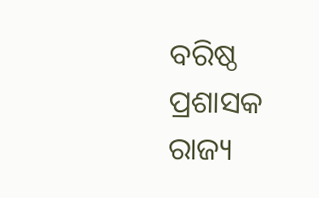ବରିଷ୍ଠ ପ୍ରଶାସକ ରାଜ୍ୟ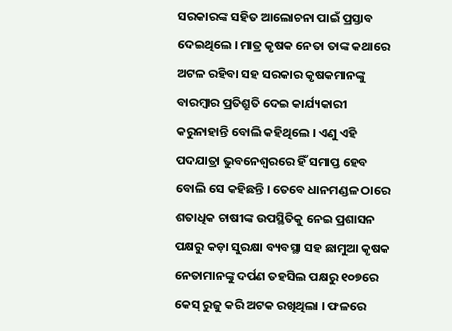ସରକାରଙ୍କ ସହିତ ଆଲୋଚନା ପାଇଁ ପ୍ରସ୍ତାବ ଦେଇଥିଲେ । ମାତ୍ର କୃଷକ ନେତା ତାଙ୍କ କଥାରେ ଅଟଳ ରହିବା ସହ ସରକାର କୃଷକମାନଙ୍କୁ ବାରମ୍ବାର ପ୍ରତିଶ୍ରୁତି ଦେଇ କାର୍ଯ୍ୟକାରୀ କରୁନାହାନ୍ତି ବୋଲି କହିଥିଲେ । ଏଣୁ ଏହି ପଦଯାତ୍ରା ଭୁବନେଶ୍ୱରରେ ହିଁ ସମାପ୍ତ ହେବ ବୋଲି ସେ କହିଛନ୍ତି । ତେବେ ଧାନମଣ୍ଡଳ ଠାରେ ଶତାଧିକ ଚାଷୀଙ୍କ ଉପସ୍ଥିତିକୁ ନେଇ ପ୍ରଶାସନ ପକ୍ଷରୁ କଡ଼ା ସୁରକ୍ଷା ବ୍ୟବସ୍ଥା ସହ ଛାମୁଆ କୃଷକ ନେତାମାନଙ୍କୁ ଦର୍ପଣ ତହସିଲ ପକ୍ଷରୁ ୧୦୭ରେ କେସ୍ ରୁଜୁ କରି ଅଟକ ରଖିଥିଲା । ଫଳରେ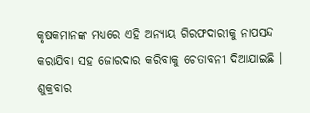କୃଷକମାନଙ୍କ ମଧ୍ୟରେ ଏହି ଅନ୍ୟାୟ ଗିରଫଦାରୀକୁ ନାପସନ୍ଦ କରାଯିବା ସହ ଜୋରଦାର କରିବାକୁ ଚେତାବନୀ ଦିଆଯାଇଛି । ଶୁକ୍ରବାର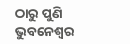ଠାରୁ ପୁଣି ଭୁବନେଶ୍ୱର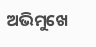ଅଭିମୁଖେ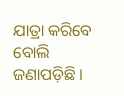ଯାତ୍ରା କରିବେ ବୋଲି ଜଣାପଡ଼ିଛି ।